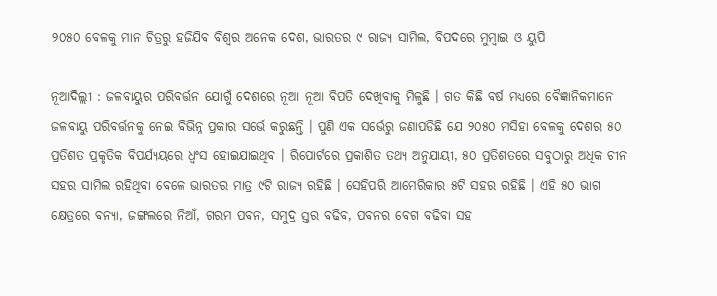୨୦୫୦ ବେଳକୁ ମାନ ଚିତ୍ରରୁ ହଜିଯିବ ବିଶ୍ୱର ଅନେକ ଦେଶ, ଭାରତର ୯ ରାଜ୍ୟ ସାମିଲ, ବିପଦରେ ମୁମ୍ବାଇ ଓ ୟୁପି

ନୂଆଦିଲ୍ଲୀ : ଜଳବାୟୁର ପରିବର୍ତ୍ତନ ଯୋଗୁଁ ଦେଶରେ ନୂଆ ନୂଆ ବିପତି ଦେଖିବାକୁ ମିଳୁଛି । ଗତ କିଛି ବର୍ଷ ମଧ୍ୟରେ ବୈଜ୍ଞାନିକମାନେ ଜଳବାୟୁ ପରିବର୍ତ୍ତନକୁ ନେଇ ବିଭିନ୍ନ ପ୍ରକାର ସର୍ଭେ କରୁଛନ୍ତି । ପୁଣି ଏକ ସର୍ଭେରୁ ଜଣାପଡିଛି ଯେ ୨୦୫୦ ମସିହା ବେଳକୁ ଦେଶର ୫୦ ପ୍ରତିଶତ ପ୍ରକୃତିକ ବିପର୍ଯ୍ୟୟରେ ଧ୍ୱଂସ ହୋଇଯାଇଥିବ । ରିପୋର୍ଟରେ ପ୍ରକାଶିତ ତଥ୍ୟ ଅନୁଯାୟୀ, ୫୦ ପ୍ରତିଶତରେ ସବୁଠାରୁ ଅଧିକ ଚୀନ ସହର ସାମିଲ ରହିଥିବା ବେଳେ ଭାରତର ମାତ୍ର ୯ଟି ରାଜ୍ୟ ରହିଛି । ସେହିପରି ଆମେରିକାର ୫ଟି ସହର ରହିଛି । ଏହି ୫୦ ଭାଗ କ୍ଷେତ୍ରରେ ବନ୍ୟା, ଜଙ୍ଗଲରେ ନିଆଁ, ଗରମ ପବନ, ସମୁଦ୍ର ସ୍ତର ବଢିବ, ପବନର ବେଗ ବଢିବା ସହ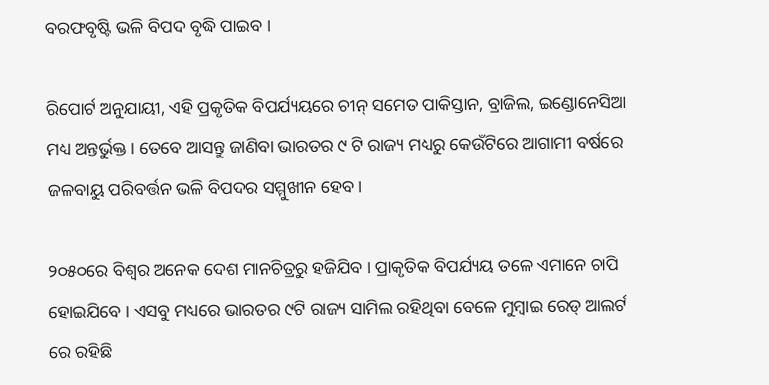ବରଫବୃଷ୍ଟି ଭଳି ବିପଦ ବୃଦ୍ଧି ପାଇବ ।

ରିପୋର୍ଟ ଅନୁଯାୟୀ, ଏହି ପ୍ରକୃତିକ ବିପର୍ଯ୍ୟୟରେ ଚୀନ୍ ସମେତ ପାକିସ୍ତାନ, ବ୍ରାଜିଲ, ଇଣ୍ଡୋନେସିଆ ମଧ୍ୟ ଅନ୍ତର୍ଭୁକ୍ତ। ତେବେ ଆସନ୍ତୁ ଜାଣିବା ଭାରତର ୯ ଟି ରାଜ୍ୟ ମଧ୍ୟରୁ କେଉଁଟିରେ ଆଗାମୀ ବର୍ଷରେ ଜଳବାୟୁ ପରିବର୍ତ୍ତନ ଭଳି ବିପଦର ସମ୍ମୁଖୀନ ହେବ।

୨୦୫୦ରେ ବିଶ୍ୱର ଅନେକ ଦେଶ ମାନଚିତ୍ରରୁ ହଜିଯିବ । ପ୍ରାକୃତିକ ବିପର୍ଯ୍ୟୟ ତଳେ ଏମାନେ ଚାପି ହୋଇଯିବେ । ଏସବୁ ମଧ୍ୟରେ ଭାରତର ୯ଟି ରାଜ୍ୟ ସାମିଲ ରହିଥିବା ବେଳେ ମୁମ୍ବାଇ ରେଡ୍ ଆଲର୍ଟ ରେ ରହିଛି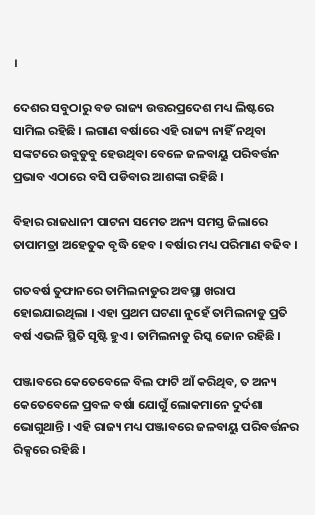।

ଦେଶର ସବୁଠାରୁ ବଡ ରାଜ୍ୟ ଉତ୍ତରପ୍ରଦେଶ ମଧ୍ୟ ଲିଷ୍ଟରେ ସାମିଲ ରହିଛି । ଲଗାଣ ବର୍ଷାରେ ଏହି ରାଜ୍ୟ ନାହିଁ ନଥିବା ସଙ୍କଟରେ ଉବୁଡୁବୁ ହେଉଥିବା ବେଳେ ଜଳବାୟୁ ପରିବର୍ତ୍ତନ ପ୍ରଭାବ ଏଠାରେ ବସି ପଡିବାର ଆଶଙ୍କା ରହିଛି ।

ବିହାର ରାଜଧାନୀ ପାଟନା ସମେତ ଅନ୍ୟ ସମସ୍ତ ଜିଲାରେ ତାପାମତ୍ରା ଅହେତୁକ ବୃଦ୍ଧି ହେବ । ବର୍ଷାର ମଧ୍ୟ ପରିମାଣ ବଢିବ ।

ଗତବର୍ଷ ତୁଫାନରେ ତାମିଲନାଡୁର ଅବସ୍ଥା ଖରାପ ହୋଇଯାଇଥିଲା । ଏହା ପ୍ରଥମ ଘଟଣା ନୁହେଁ ତାମିଲନାଡୁ ପ୍ରତି ବର୍ଷ ଏଭଳି ସ୍ଥିତି ସୃଷ୍ଟି ହୁଏ । ତାମିଲନାଡୁ ରିସ୍କ ଜୋନ ରହିଛି ।

ପଞ୍ଜାବରେ କେତେବେଳେ ବିଲ ଫାଟି ଆଁ କରିଥିବ, ତ ଅନ୍ୟ କେତେବେଳେ ପ୍ରବଳ ବର୍ଷା ଯୋଗୁଁ ଲୋକମାନେ ଦୁର୍ଦଶା ଭୋଗୁଥାନ୍ତି । ଏହି ରାଜ୍ୟ ମଧ୍ୟ ପଞ୍ଜାବରେ ଜଳବାୟୁ ପରିବର୍ତ୍ତନର ରିକ୍ସରେ ରହିଛି ।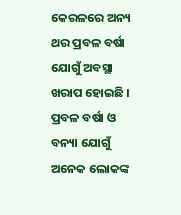କେରଳରେ ଅନ୍ୟ ଥର ପ୍ରବଳ ବର୍ଷା ଯୋଗୁଁ ଅବସ୍ଥା ଖରାପ ହୋଇଛି । ପ୍ରବଳ ବର୍ଷା ଓ ବନ୍ୟା ଯୋଗୁଁ ଅନେକ ଲୋକଙ୍କ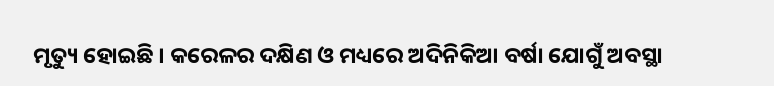ମୃତ୍ୟୁ ହୋଇଛି । କରେଳର ଦକ୍ଷିଣ ଓ ମଧ୍ୟରେ ଅଦିନିକିଆ ବର୍ଷା ଯୋଗୁଁ ଅବସ୍ଥା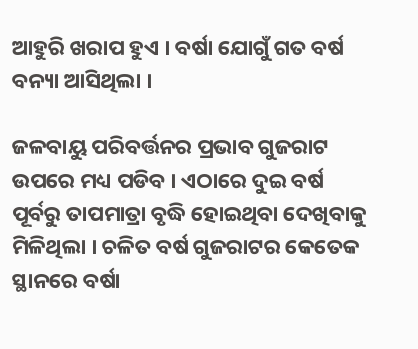ଆହୁରି ଖରାପ ହୁଏ । ବର୍ଷା ଯୋଗୁଁ ଗତ ବର୍ଷ ବନ୍ୟା ଆସିଥିଲା ।

ଜଳବାୟୁ ପରିବର୍ତ୍ତନର ପ୍ରଭାବ ଗୁଜରାଟ ଉପରେ ମଧ୍ୟ ପଡିବ । ଏଠାରେ ଦୁଇ ବର୍ଷ ପୂର୍ବରୁ ତାପମାତ୍ରା ବୃଦ୍ଧି ହୋଇଥିବା ଦେଖିବାକୁ ମିଳିଥିଲା । ଚଳିତ ବର୍ଷ ଗୁଜରାଟର କେତେକ ସ୍ଥାନରେ ବର୍ଷା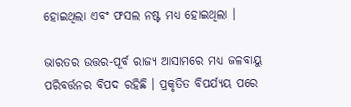ହୋଇଥିଲା ଏବଂ ଫସଲ ନଷ୍ଟ ମଧ୍ୟ ହୋଇଥିଲା ।

ଭାରତର ଉତ୍ତର-ପୂର୍ବ ରାଜ୍ୟ ଆସାମରେ ମଧ୍ୟ ଜଳବାୟୁ ପରିବର୍ତ୍ତନର ବିପଦ ରହିଛି । ପ୍ରକୃତିତ ବିପର୍ଯ୍ୟୟ ପରେ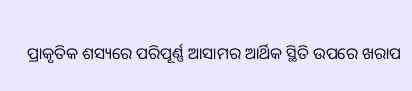ପ୍ରାକୃତିକ ଶସ୍ୟରେ ପରିପୂର୍ଣ୍ଣ ଆସାମର ଆର୍ଥିକ ସ୍ଥିତି ଉପରେ ଖରାପ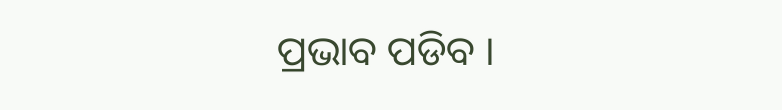ପ୍ରଭାବ ପଡିବ ।